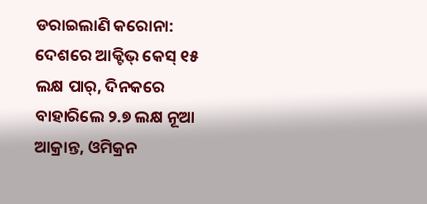ଡରାଇଲାଣି କରୋନା: ଦେଶରେ ଆକ୍ଟିଭ୍ କେସ୍ ୧୫ ଲକ୍ଷ ପାର୍, ଦିନକରେ ବାହାରିଲେ ୨.୭ ଲକ୍ଷ ନୂଆ ଆକ୍ରାନ୍ତ, ଓମିକ୍ରନ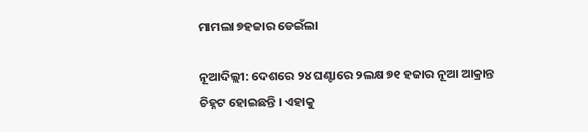ମାମଲା ୭ହଜାର ଡେଇଁଲା

ନୂଆଦିଲ୍ଲୀ: ଦେଶରେ ୨୪ ଘଣ୍ଟାରେ ୨ଲକ୍ଷ ୭୧ ହଜାର ନୂଆ ଆକ୍ରାନ୍ତ ଚିହ୍ନଟ ହୋଇଛନ୍ତି । ଏହାକୁ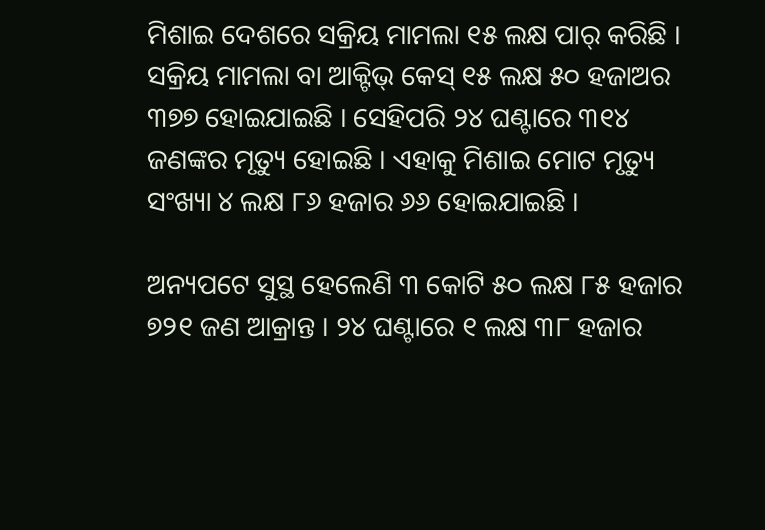ମିଶାଇ ଦେଶରେ ସକ୍ରିୟ ମାମଲା ୧୫ ଲକ୍ଷ ପାର୍ କରିଛି । ସକ୍ରିୟ ମାମଲା ବା ଆକ୍ଟିଭ୍ କେସ୍ ୧୫ ଲକ୍ଷ ୫୦ ହଜାଅର ୩୭୭ ହୋଇଯାଇଛି । ସେହିପରି ୨୪ ଘଣ୍ଟାରେ ୩୧୪ ଜଣଙ୍କର ମୃତ୍ୟୁ ହୋଇଛି । ଏହାକୁ ମିଶାଇ ମୋଟ ମୃତ୍ୟୁ ସଂଖ୍ୟା ୪ ଲକ୍ଷ ୮୬ ହଜାର ୬୬ ହୋଇଯାଇଛି ।

ଅନ୍ୟପଟେ ସୁସ୍ଥ ହେଲେଣି ୩ କୋଟି ୫୦ ଲକ୍ଷ ୮୫ ହଜାର ୭୨୧ ଜଣ ଆକ୍ରାନ୍ତ । ୨୪ ଘଣ୍ଟାରେ ୧ ଲକ୍ଷ ୩୮ ହଜାର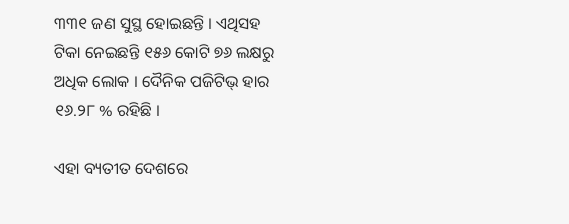୩୩୧ ଜଣ ସୁସ୍ଥ ହୋଇଛନ୍ତି । ଏଥିସହ ଟିକା ନେଇଛନ୍ତି ୧୫୬ କୋଟି ୭୬ ଲକ୍ଷରୁ ଅଧିକ ଲୋକ । ଦୈନିକ ପଜିଟିଭ୍ ହାର ୧୬.୨୮ % ରହିଛି ।

ଏହା ବ୍ୟତୀତ ଦେଶରେ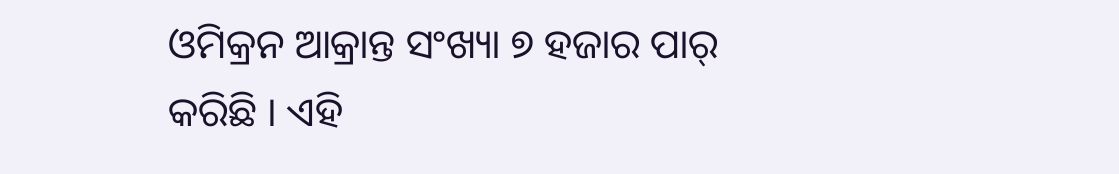ଓମିକ୍ରନ ଆକ୍ରାନ୍ତ ସଂଖ୍ୟା ୭ ହଜାର ପାର୍ କରିଛି । ଏହି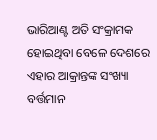ଭାରିଆଣ୍ଟ ଅତି ସଂକ୍ରାମକ ହୋଇଥିବା ବେଳେ ଦେଶରେ ଏହାର ଆକ୍ରାନ୍ତଙ୍କ ସଂଖ୍ୟା ବର୍ତ୍ତମାନ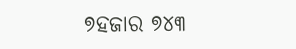୭ହଜାର ୭୪୩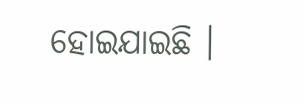ହୋଇଯାଇଛି ।